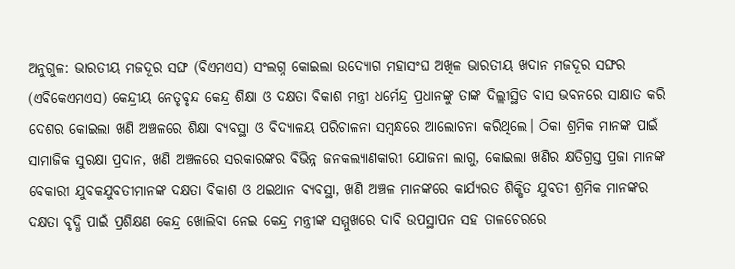ଅନୁଗୁଳ: ଭାରତୀୟ ମଜଦୂର ସଙ୍ଘ (ବିଏମଏସ) ସଂଲଗ୍ନ କୋଇଲା ଉଦ୍ୟୋଗ ମହାସଂଘ ଅଖିଳ ଭାରତୀୟ ଖଦାନ ମଜଦୂର ସଙ୍ଘର (ଏବିକେଏମଏସ) କେନ୍ଦ୍ରୀୟ ନେତୃବୃନ୍ଦ କେନ୍ଦ୍ର ଶିକ୍ଷା ଓ ଦକ୍ଷତା ବିକାଶ ମନ୍ତ୍ରୀ ଧର୍ମେନ୍ଦ୍ର ପ୍ରଧାନଙ୍କୁ ତାଙ୍କ ଦିଲ୍ଲୀସ୍ଥିତ ବାସ ଭବନରେ ସାକ୍ଷାତ କରି ଦେଶର କୋଇଲା ଖଣି ଅଞ୍ଚଳରେ ଶିକ୍ଷା ବ୍ୟବସ୍ଥା ଓ ବିଦ୍ୟାଳୟ ପରିଚାଳନା ସମ୍ବନ୍ଧରେ ଆଲୋଚନା କରିଥିଲେ। ଠିକା ଶ୍ରମିକ ମାନଙ୍କ ପାଇଁ ସାମାଜିକ ସୁରକ୍ଷା ପ୍ରଦାନ, ଖଣି ଅଞ୍ଚଳରେ ସରକାରଙ୍କର ବିଭିନ୍ନ ଜନକଲ୍ୟାଣକାରୀ ଯୋଜନା ଲାଗୁ, କୋଇଲା ଖଣିର କ୍ଷତିଗ୍ରସ୍ତ ପ୍ରଜା ମାନଙ୍କ ବେକାରୀ ଯୁବକଯୁବତୀମାନଙ୍କ ଦକ୍ଷତା ବିକାଶ ଓ ଥଇଥାନ ବ୍ୟବସ୍ଥା, ଖଣି ଅଞ୍ଚଳ ମାନଙ୍କରେ କାର୍ଯ୍ୟରତ ଶିକ୍ଷିତ ଯୁବତୀ ଶ୍ରମିକ ମାନଙ୍କର ଦକ୍ଷତା ବୃଦ୍ଧି ପାଇଁ ପ୍ରଶିକ୍ଷଣ କେନ୍ଦ୍ର ଖୋଲିବା ନେଇ କେନ୍ଦ୍ର ମନ୍ତ୍ରୀଙ୍କ ସମ୍ମୁଖରେ ଦାବି ଉପସ୍ଥାପନ ସହ ତାଳଚେରରେ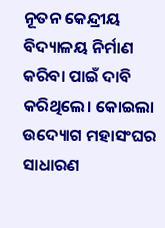ନୂତନ କେନ୍ଦ୍ରୀୟ ବିଦ୍ୟାଳୟ ନିର୍ମାଣ କରିବା ପାଇଁ ଦାବି କରିଥିଲେ। କୋଇଲା ଉଦ୍ୟୋଗ ମହାସଂଘର ସାଧାରଣ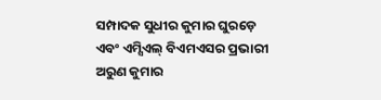ସମ୍ପାଦକ ସୁଧୀର କୁମାର ଘୁରଡ଼େ ଏବଂ ଏମ୍ସିଏଲ୍ ବିଏମଏସର ପ୍ରଭାରୀ ଅରୁଣ କୁମାର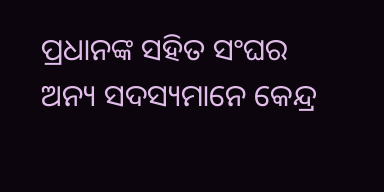ପ୍ରଧାନଙ୍କ ସହିତ ସଂଘର ଅନ୍ୟ ସଦସ୍ୟମାନେ କେନ୍ଦ୍ର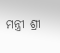ମନ୍ତ୍ରୀ ଶ୍ରୀ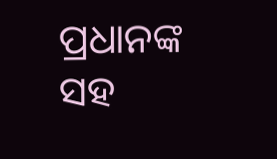ପ୍ରଧାନଙ୍କ ସହ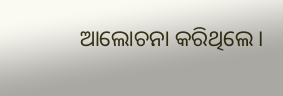ଆଲୋଚନା କରିଥିଲେ।